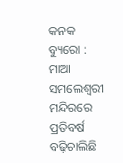କନକ ବ୍ୟୁରୋ : ମାଆ ସମଲେଶ୍ବରୀ ମନ୍ଦିରରେ ପ୍ରତିବର୍ଷ ବଢ଼ିଚାଲିଛି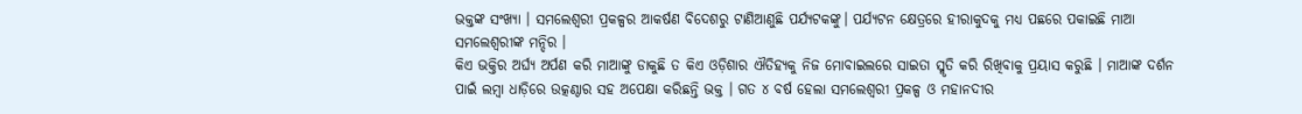ଭକ୍ତଙ୍କ ସଂଖ୍ୟା । ସମଲେଶ୍ବରୀ ପ୍ରକଳ୍ପର ଆକର୍ଷଣ ବିଦେଶରୁ ଟାଣିଆଣୁଛି ପର୍ଯ୍ୟଟକଙ୍କୁ। ପର୍ଯ୍ୟଟନ କ୍ଷେତ୍ରରେ ହୀରାକୁଦକୁ ମଧ୍ୟ ପଛରେ ପକାଇଛି ମାଆ ସମଲେଶ୍ବରୀଙ୍କ ମନ୍ଦିର ।
କିଏ ଭକ୍ତିର ଅର୍ଘ୍ୟ ଅର୍ପଣ କରି ମାଆଙ୍କୁ ଡାକୁଛି ତ କିଏ ଓଡ଼ିଶାର ଐତିହ୍ୟକୁ ନିଜ ମୋବାଇଲରେ ସାଇତା ସ୍ମୃତି କରି ରିଖିବାକୁ ପ୍ରୟାସ କରୁଛି । ମାଆଙ୍କ ଦର୍ଶନ ପାଇଁ ଲମ୍ବା ଧାଡ଼ିରେ ଉତ୍କଣ୍ଠାର ସହ ଅପେକ୍ଷା କରିଛନ୍ତି ଭକ୍ତ । ଗତ ୪ ବର୍ଷ ହେଲା ସମଲେଶ୍ବରୀ ପ୍ରକଳ୍ପ ଓ ମହାନଦୀର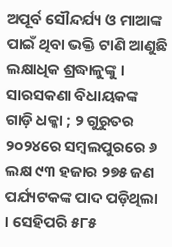ଅପୂର୍ବ ସୌନ୍ଦର୍ଯ୍ୟ ଓ ମାଆଙ୍କ ପାଇଁ ଥିବା ଭକ୍ତି ଟାଣି ଆଣୁଛି ଲକ୍ଷାଧିକ ଶ୍ରଦ୍ଧାଳୁଙ୍କୁ ।
ସାରସକଣା ବିଧାୟକଙ୍କ ଗାଡ଼ି ଧକ୍କା ; ୨ ଗୁରୁତର
୨୦୨୪ରେ ସମ୍ବଲପୁରରେ ୬ ଲକ୍ଷ ୯୩ ହଜାର ୨୭୫ ଜଣ ପର୍ଯ୍ୟଟକଙ୍କ ପାଦ ପଡ଼ିଥିଲା । ସେହିପରି ୫୮୫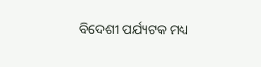ବିଦେଶୀ ପର୍ଯ୍ୟଟକ ମଧ୍ୟ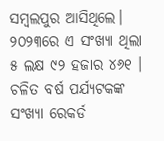ସମ୍ବଲପୁର ଆସିଥିଲେ। ୨୦୨୩ରେ ଏ ସଂଖ୍ୟା ଥିଲା ୫ ଲକ୍ଷ ୯୨ ହଜାର ୪୬୧ । ଚଳିତ ବର୍ଷ ପର୍ଯ୍ୟଟକଙ୍କ ସଂଖ୍ୟା ରେକର୍ଡ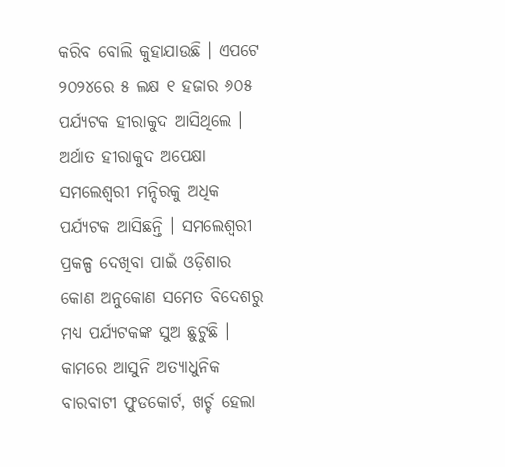କରିବ ବୋଲି କୁହାଯାଉଛି । ଏପଟେ ୨୦୨୪ରେ ୫ ଲକ୍ଷ ୧ ହଜାର ୬୦୫ ପର୍ଯ୍ୟଟକ ହୀରାକୁଦ ଆସିଥିଲେ । ଅର୍ଥାତ ହୀରାକୁଦ ଅପେକ୍ଷା ସମଲେଶ୍ବରୀ ମନ୍ଦିରକୁ ଅଧିକ ପର୍ଯ୍ୟଟକ ଆସିଛନ୍ତି । ସମଲେଶ୍ବରୀ ପ୍ରକଳ୍ପ ଦେଖିବା ପାଇଁ ଓଡ଼ିଶାର କୋଣ ଅନୁକୋଣ ସମେତ ବିଦେଶରୁ ମଧ୍ୟ ପର୍ଯ୍ୟଟକଙ୍କ ସୁଅ ଛୁଟୁଛି ।
କାମରେ ଆସୁନି ଅତ୍ୟାଧୁନିକ ବାରବାଟୀ ଫୁଡକୋର୍ଟ, ଖର୍ଚ୍ଚ ହେଲା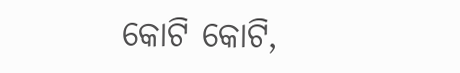କୋଟି କୋଟି,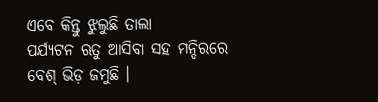ଏବେ କିନ୍ତୁ ଝୁଲୁଛି ତାଲା
ପର୍ଯ୍ୟଟନ ଋତୁ ଆସିବା ସହ ମନ୍ଦିରରେ ବେଶ୍ ଭିଡ଼ ଜମୁଛି ।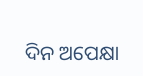ଦିନ ଅପେକ୍ଷା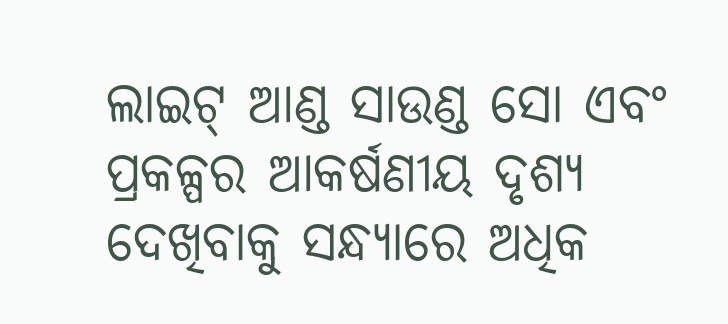ଲାଇଟ୍ ଆଣ୍ଡ ସାଉଣ୍ଡ ସୋ ଏବଂ ପ୍ରକଳ୍ପର ଆକର୍ଷଣୀୟ ଦୃଶ୍ୟ ଦେଖିବାକୁ ସନ୍ଧ୍ୟାରେ ଅଧିକ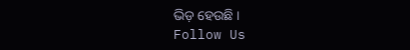ଭିଡ଼ ହେଉଛି ।
Follow Us